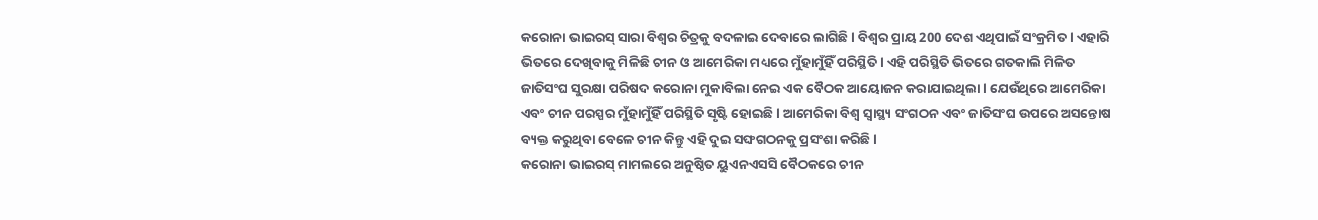କରୋନା ଭାଇରସ୍ ସାରା ବିଶ୍ୱର ଚିତ୍ରକୁ ବଦଳାଇ ଦେବାରେ ଲାଗିଛି l ବିଶ୍ୱର ପ୍ରାୟ 200 ଦେଶ ଏଥିପାଇଁ ସଂକ୍ରମିତ l ଏହାରି ଭିତରେ ଦେଖିବାକୁ ମିଳିଛି ଚୀନ ଓ ଆମେରିକା ମଧ୍ୟରେ ମୁଁହାମୁଁହିଁ ପରିସ୍ଥିତି l ଏହି ପରିସ୍ଥିତି ଭିତରେ ଗତକାଲି ମିଳିତ ଜାତିସଂଘ ସୁରକ୍ଷା ପରିଷଦ କରୋନା ମୁକାବିଲା ନେଇ ଏକ ବୈଠକ ଆୟୋଜନ କରାଯାଇଥିଲା l ଯେଉଁଥିରେ ଆମେରିକା ଏବଂ ଚୀନ ପରସ୍ପର ମୁଁହାମୁଁହିଁ ପରିସ୍ଥିତି ସୃଷ୍ଟି ହୋଇଛି l ଆମେରିକା ବିଶ୍ଵ ସ୍ୱାସ୍ଥ୍ୟ ସଂଗଠନ ଏବଂ ଜାତିସଂଘ ଉପରେ ଅସନ୍ତୋଷ ବ୍ୟକ୍ତ କରୁଥିବା ବେଳେ ଚୀନ କିନ୍ତୁ ଏହି ଦୁଇ ସଙ୍ଘଗଠନକୁ ପ୍ରସଂଶା କରିଛି l
କରୋନା ଭାଇରସ୍ ମାମଲରେ ଅନୁଷ୍ଠିତ ୟୁଏନଏସସି ବୈଠକରେ ଚୀନ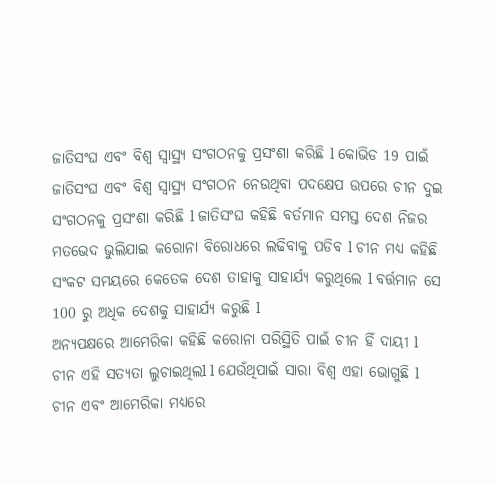ଜାତିସଂଘ ଏବଂ ବିଶ୍ଵ ସ୍ୱାସ୍ଥ୍ୟ ସଂଗଠନକୁ ପ୍ରସଂଶା କରିଛି l କୋଭିଡ 19 ପାଇଁ ଜାତିସଂଘ ଏବଂ ବିଶ୍ଵ ସ୍ୱାସ୍ଥ୍ୟ ସଂଗଠନ ନେଉଥିବା ପଦକ୍ଷେପ ଉପରେ ଚୀନ ଦୁଇ ସଂଗଠନକୁ ପ୍ରସଂଶା କରିଛି l ଜାତିସଂଘ କହିଛି ବର୍ତମାନ ସମସ୍ତ ଦେଶ ନିଜର ମତଭେଦ ଭୁଲିଯାଇ କରୋନା ବିରୋଧରେ ଲଢିବାକୁ ପଡିବ l ଚୀନ ମଧ୍ଯ କହିଛି ସଂକଟ ସମୟରେ କେତେକ ଦେଶ ତାହାକୁ ସାହାର୍ଯ୍ୟ କରୁଥିଲେ l ବର୍ତ୍ତମାନ ସେ 100 ରୁ ଅଧିକ ଦେଶକୁ ସାହାର୍ଯ୍ୟ କରୁଛି l
ଅନ୍ୟପକ୍ଷରେ ଆମେରିକା କହିଛି କରୋନା ପରିସ୍ଥିତି ପାଇଁ ଚୀନ ହିଁ ଦାୟୀ l ଚୀନ ଏହି ସତ୍ୟତା ଲୁଚାଇଥିଲl l ଯେଉଁଥିପାଇଁ ସାରା ବିଶ୍ୱ ଏହା ଭୋଗୁଛି l
ଚୀନ ଏବଂ ଆମେରିକା ମଧ୍ୟରେ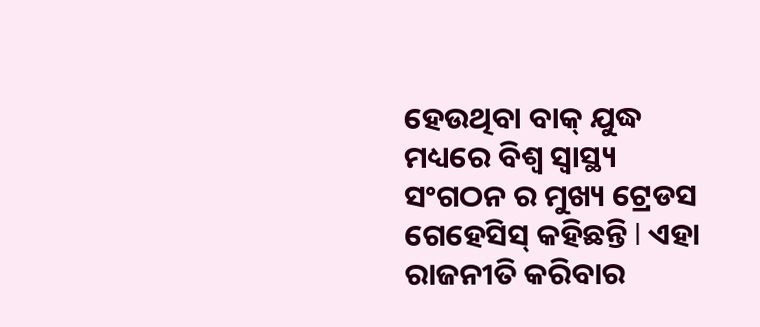ହେଉଥିବା ବାକ୍ ଯୁଦ୍ଧ ମଧ୍ୟରେ ବିଶ୍ଵ ସ୍ୱାସ୍ଥ୍ୟ ସଂଗଠନ ର ମୁଖ୍ୟ ଟ୍ରେଡସ ଗେହେସିସ୍ କହିଛନ୍ତି l ଏହା ରାଜନୀତି କରିବାର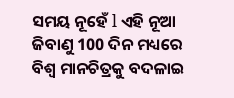ସମୟ ନୂହେଁ l ଏହି ନୂଆ ଜିବାଣୁ 100 ଦିନ ମଧ୍ୟରେ ବିଶ୍ଵ ମାନଚିତ୍ରକୁ ବଦଳାଇ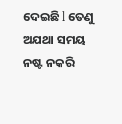ଦେଇଛି l ତେଣୁ ଅଯଥା ସମୟ ନଷ୍ଟ ନକରି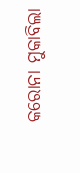କରୋନା ମୁକାବିଲା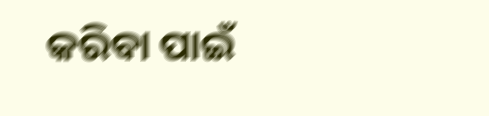କରିବା ପାଇଁ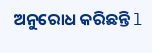ଅନୁରୋଧ କରିଛନ୍ତି l